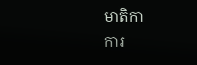មាតិកា
ការ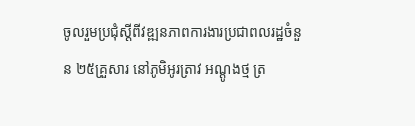ចូលរួមប្រជុំស្តីពីវឌ្ឍនភាពការងារប្រជាពលរដ្ឋចំនួន ២៥គ្រួសារ នៅភូមិអូរត្រាវ អណ្តូងថ្ម ត្រ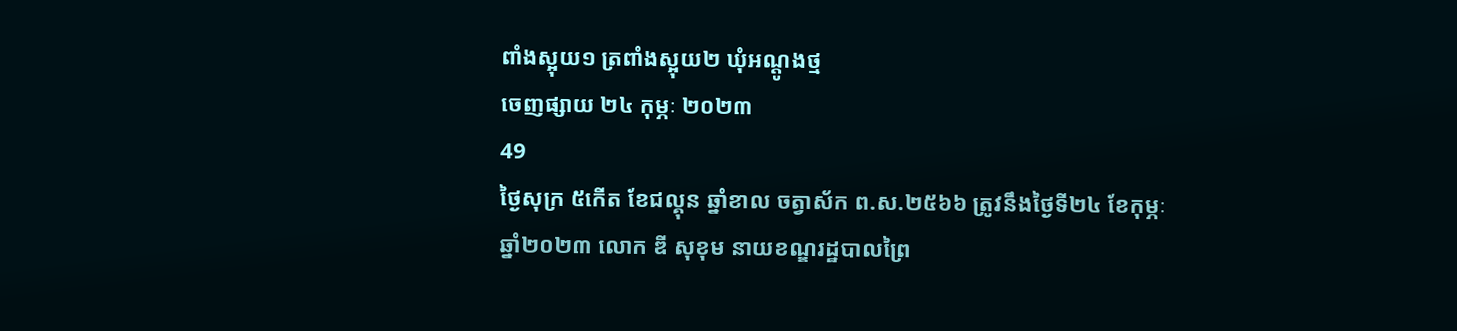ពាំងស្អុយ១ ត្រពាំងស្អុយ២ ឃុំអណ្តូងថ្ម
ចេញផ្សាយ ២៤ កុម្ភៈ ២០២៣
49
ថ្ងៃសុក្រ ៥កើត ខែជល្គុន ឆ្នាំខាល ចត្វាស័ក ព.ស.២៥៦៦ ត្រូវនឹងថ្ងៃទី២៤ ខែកុម្ភៈ ឆ្នាំ២០២៣ លោក ឌី សុខុម នាយខណ្ឌរដ្ឋបាលព្រៃ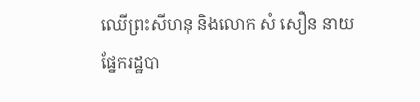ឈើព្រះសីហនុ និងលោក សំ សឿន នាយផ្នែករដ្ឋបា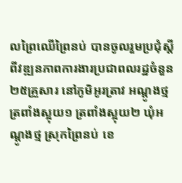លព្រៃឈើព្រៃនប់ បានចូលរួមប្រជុំស្តីពីវឌ្ឍនភាពការងារប្រជាពលរដ្ឋចំនួន ២៥គ្រួសារ នៅភូមិអូរត្រាវ អណ្តូងថ្ម ត្រពាំងស្អុយ១ ត្រពាំងស្អុយ២ ឃុំអណ្តូងថ្ម ស្រុកព្រៃនប់ ខេ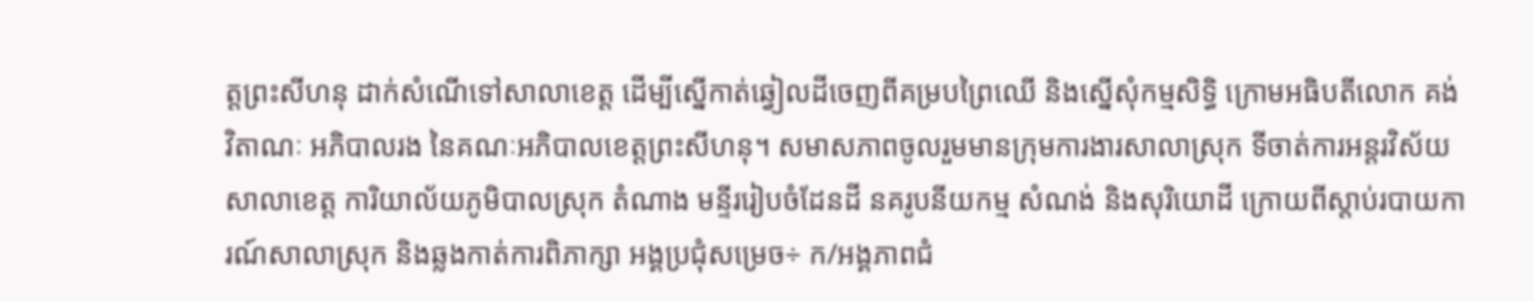ត្តព្រះសីហនុ ដាក់សំណើទៅសាលាខេត្ត ដើម្បីស្នើកាត់ឆ្វៀលដីចេញពីគម្របព្រៃឈើ និងស្នើសុំកម្មសិទ្ធិ ក្រោមអធិបតីលោក គង់ វិតាណៈ អភិបាលរង នៃគណៈអភិបាលខេត្តព្រះសីហនុ។ សមាសភាពចូលរួមមានក្រុមការងារសាលាស្រុក ទីចាត់ការអន្តរវិស័យសាលាខេត្ត ការិយាល័យភូមិបាលស្រុក តំណាង មន្ទីររៀបចំដែនដី នគរូបនីយកម្ម សំណង់ និងសុរិយោដី ក្រោយពីស្តាប់របាយការណ៍សាលាស្រុក និងឆ្លងកាត់ការពិភាក្សា អង្គប្រជុំសម្រេច÷ ក/អង្គភាពជំ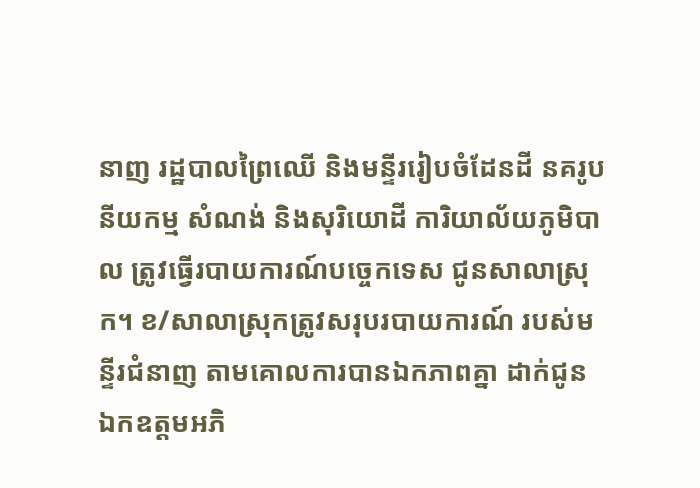នាញ រដ្ឋបាលព្រៃឈើ និងមន្ទីររៀបចំដែនដី នគរូបនីយកម្ម សំណង់ និងសុរិយោដី ការិយាល័យភូមិបាល ត្រូវធ្វើរបាយការណ៍បច្ចេកទេស ជូនសាលាស្រុក។ ខ/សាលាស្រុកត្រូវសរុបរបាយការណ៍ របស់មន្ទីរជំនាញ តាមគោលការបានឯកភាពគ្នា ដាក់ជូន ឯកឧត្តមអភិ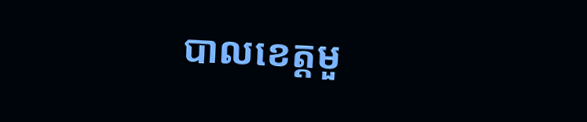បាលខេត្តមួ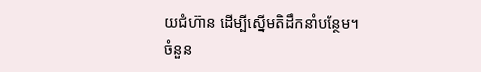យជំហ៊ាន ដើម្បីស្នើមតិដឹកនាំបន្ថែម។
ចំនួន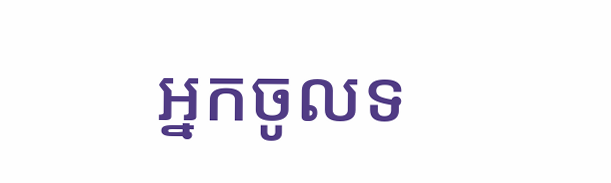អ្នកចូលទ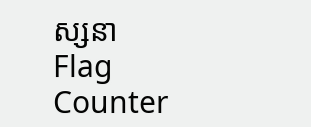ស្សនា
Flag Counter